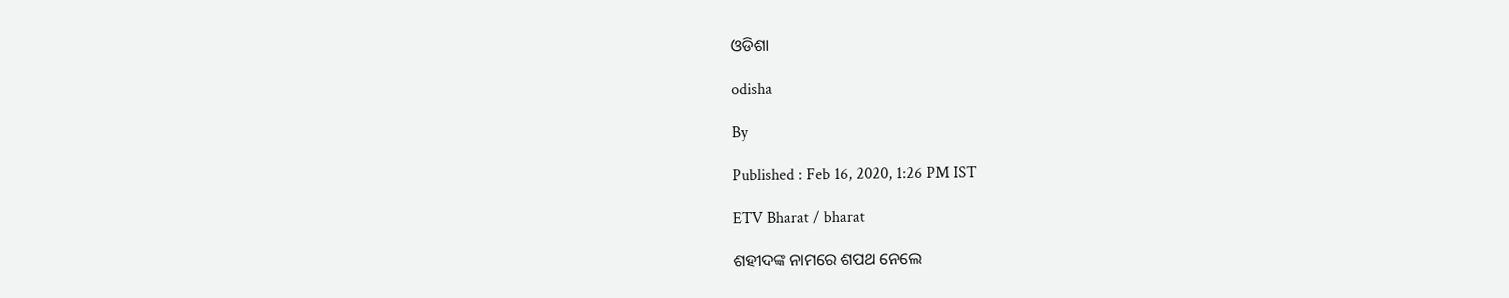ଓଡିଶା

odisha

By

Published : Feb 16, 2020, 1:26 PM IST

ETV Bharat / bharat

ଶହୀଦଙ୍କ ନାମରେ ଶପଥ ନେଲେ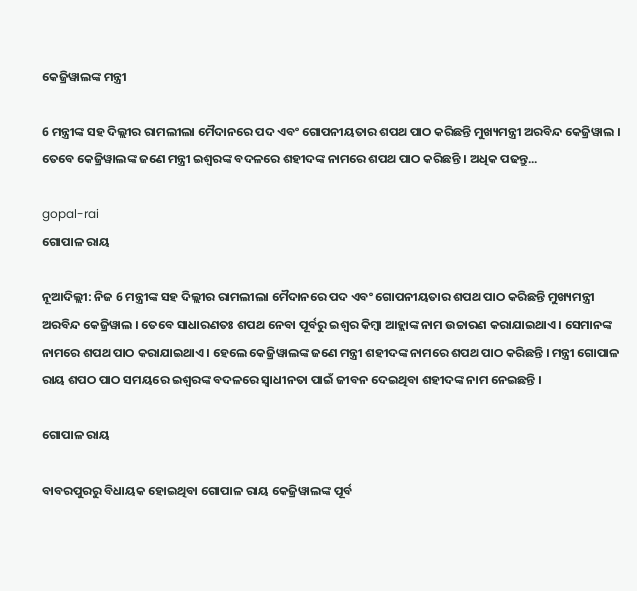କେଜ୍ରିୱାଲଙ୍କ ମନ୍ତ୍ରୀ

6 ମନ୍ତ୍ରୀଙ୍କ ସହ ଦିଲ୍ଲୀର ରାମଲୀଲା ମୈଦାନରେ ପଦ ଏବଂ ଗୋପନୀୟତାର ଶପଥ ପାଠ କରିଛନ୍ତି ମୁଖ୍ୟମନ୍ତ୍ରୀ ଅରବିନ୍ଦ କେଜ୍ରିୱାଲ । ତେବେ କେଜ୍ରିୱାଲଙ୍କ ଜଣେ ମନ୍ତ୍ରୀ ଇଶ୍ବରଙ୍କ ବଦଳରେ ଶହୀଦଙ୍କ ନାମରେ ଶପଥ ପାଠ କରିଛନ୍ତି । ଅଧିକ ପଢନ୍ତୁ...

gopal-rai
ଗୋପାଳ ରାୟ

ନୂଆଦିଲ୍ଲୀ: ନିଜ 6 ମନ୍ତ୍ରୀଙ୍କ ସହ ଦିଲ୍ଲୀର ରାମଲୀଲା ମୈଦାନରେ ପଦ ଏବଂ ଗୋପନୀୟତାର ଶପଥ ପାଠ କରିଛନ୍ତି ମୁଖ୍ୟମନ୍ତ୍ରୀ ଅରବିନ୍ଦ କେଜ୍ରିୱାଲ । ତେବେ ସାଧାରଣତଃ ଶପଥ ନେବା ପୂର୍ବରୁ ଇଶ୍ବର କିମ୍ବା ଆହ୍ଲାଙ୍କ ନାମ ଉଚ୍ଚାରଣ କରାଯାଇଥାଏ । ସେମାନଙ୍କ ନାମରେ ଶପଥ ପାଠ କରାଯାଇଥାଏ । ହେଲେ କେଜ୍ରିୱାଲଙ୍କ ଜଣେ ମନ୍ତ୍ରୀ ଶହୀଦଙ୍କ ନାମରେ ଶପଥ ପାଠ କରିଛନ୍ତି । ମନ୍ତ୍ରୀ ଗୋପାଳ ରାୟ ଶପଠ ପାଠ ସମୟରେ ଇଶ୍ବରଙ୍କ ବଦଳରେ ସ୍ବାଧୀନତା ପାଇଁ ଜୀବନ ଦେଇଥିବା ଶହୀଦଙ୍କ ନାମ ନେଇଛନ୍ତି ।

ଗୋପାଳ ରାୟ

ବାବରପୁରରୁ ବିଧାୟକ ହୋଇଥିବା ଗୋପାଳ ରାୟ କେଜ୍ରିୱାଲଙ୍କ ପୂର୍ବ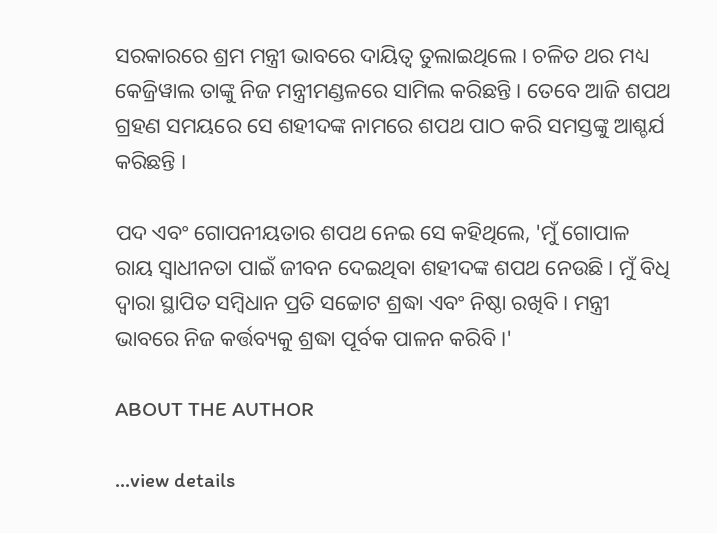ସରକାରରେ ଶ୍ରମ ମନ୍ତ୍ରୀ ଭାବରେ ଦାୟିତ୍ବ ତୁଲାଇଥିଲେ । ଚଳିତ ଥର ମଧ୍ୟ କେଜ୍ରିୱାଲ ତାଙ୍କୁ ନିଜ ମନ୍ତ୍ରୀମଣ୍ଡଳରେ ସାମିଲ କରିଛନ୍ତି । ତେବେ ଆଜି ଶପଥ ଗ୍ରହଣ ସମୟରେ ସେ ଶହୀଦଙ୍କ ନାମରେ ଶପଥ ପାଠ କରି ସମସ୍ତଙ୍କୁ ଆଶ୍ଚର୍ଯ କରିଛନ୍ତି ।

ପଦ ଏବଂ ଗୋପନୀୟତାର ଶପଥ ନେଇ ସେ କହିଥିଲେ, 'ମୁଁ ଗୋପାଳ ରାୟ ସ୍ବାଧୀନତା ପାଇଁ ଜୀବନ ଦେଇଥିବା ଶହୀଦଙ୍କ ଶପଥ ନେଉଛି । ମୁଁ ବିଧି ଦ୍ବାରା ସ୍ଥାପିତ ସମ୍ବିଧାନ ପ୍ରତି ସଚ୍ଚୋଟ ଶ୍ରଦ୍ଧା ଏବଂ ନିଷ୍ଠା ରଖିବି । ମନ୍ତ୍ରୀ ଭାବରେ ନିଜ କର୍ତ୍ତବ୍ୟକୁ ଶ୍ରଦ୍ଧା ପୂର୍ବକ ପାଳନ କରିବି ।'

ABOUT THE AUTHOR

...view details